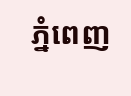ភ្នំពេញ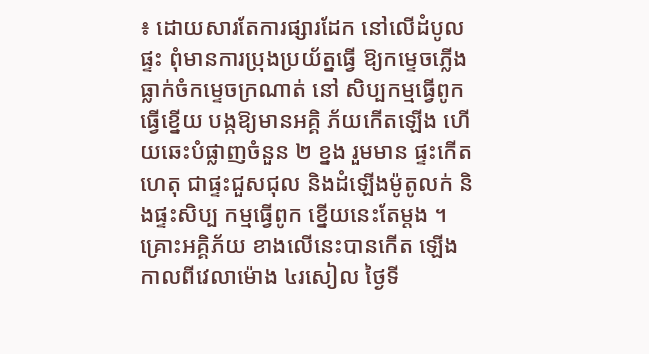៖ ដោយសារតែការផ្សារដែក នៅលើដំបូលផ្ទះ ពុំមានការប្រុងប្រយ័ត្នធ្វើ ឱ្យកម្ទេចភ្លើងធ្លាក់ចំកម្ទេចក្រណាត់ នៅ សិប្បកម្មធ្វើពូក ធ្វើខ្នើយ បង្កឱ្យមានអគ្គិ ភ័យកើតឡើង ហើយឆេះបំផ្លាញចំនួន ២ ខ្នង រួមមាន ផ្ទះកើតហេតុ ជាផ្ទះជួសជុល និងដំឡើងម៉ូតូលក់ និងផ្ទះសិប្ប កម្មធ្វើពូក ខ្នើយនេះតែម្ដង ។
គ្រោះអគ្គិភ័យ ខាងលើនេះបានកើត ឡើង កាលពីវេលាម៉ោង ៤រសៀល ថ្ងៃទី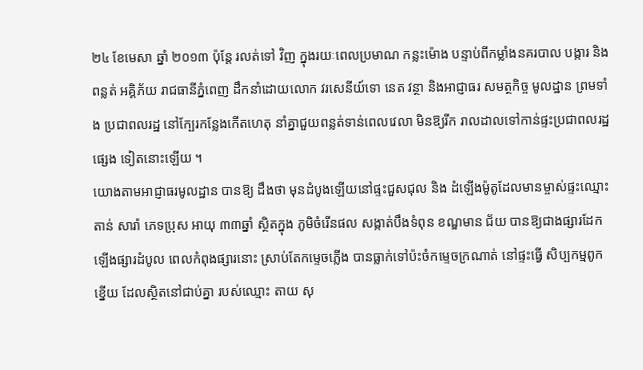២៤ ខែមេសា ឆ្នាំ ២០១៣ ប៉ុន្ដែ រលត់ទៅ វិញ ក្នុងរយៈពេលប្រមាណ កន្លះម៉ោង បន្ទាប់ពីកម្លាំងនគរបាល បង្ការ និងពន្លត់ អគ្គិភ័យ រាជធានីភ្នំពេញ ដឹកនាំដោយលោក វរសេនីយ៍ទោ នេត វន្ថា និងអាជ្ញាធរ សមត្ថកិច្ច មូលដ្ឋាន ព្រមទាំង ប្រជាពលរដ្ឋ នៅក្បែរកន្លែងកើតហេតុ នាំគ្នាជួយពន្លត់ទាន់ពេលវេលា មិនឱ្យរីក រាលដាលទៅកាន់ផ្ទះប្រជាពលរដ្ឋ ផ្សេង ទៀតនោះឡើយ ។
យោងតាមអាជ្ញាធរមូលដ្ឋាន បានឱ្យ ដឹងថា មុនដំបូងឡើយនៅផ្ទះជួសជុល និង ដំឡើងម៉ូតូដែលមានម្ចាស់ផ្ទះឈ្មោះ តាន់ សារ៉ា ភេទប្រុស អាយុ ៣៣ឆ្នាំ ស្ថិតក្នុង ភូមិចំរើនផល សង្កាត់បឹងទំពុន ខណ្ឌមាន ជ័យ បានឱ្យជាងផ្សារដែកឡើងផ្សារដំបូល ពេលកំពុងផ្សារនោះ ស្រាប់តែកម្ទេចភ្លើង បានធ្លាក់ទៅប៉ះចំកម្ទេចក្រណាត់ នៅផ្ទះធ្វើ សិប្បកម្មពូកខ្នើយ ដែលស្ថិតនៅជាប់គ្នា របស់ឈ្មោះ តាយ សុ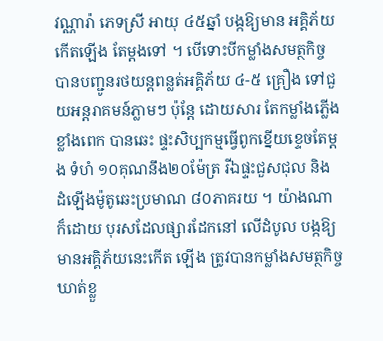វណ្ណារ៉ា ភេទស្រី អាយុ ៤៥ឆ្នាំ បង្កឱ្យមាន អគ្គិភ័យកើតឡើង តែម្ដងទៅ ។ បើទោះបីកម្លាំងសមត្ថកិច្ច បានបញ្ជូនរថយន្ដពន្លត់អគ្គិភ័យ ៤-៥ គ្រឿង ទៅជួយអន្ដរាគមន៍ភ្លាមៗ ប៉ុន្ដែ ដោយសារ តែកម្លាំងភ្លើងខ្លាំងពេក បានឆេះ ផ្ទះសិប្បកម្មធ្វើពូកខ្នើយខ្ទេចតែម្ដង ទំហំ ១០គុណនឹង២០ម៉ែត្រ រីឯផ្ទះជួសជុល និង ដំឡើងម៉ូតូឆេះប្រមាណ ៨០ភាគរយ ។ យ៉ាងណាក៏ដោយ បុរសដែលផ្សារដែកនៅ លើដំបូល បង្កឱ្យមានអគ្គិភ័យនេះកើត ឡើង ត្រូវបានកម្លាំងសមត្ថកិច្ចឃាត់ខ្លួ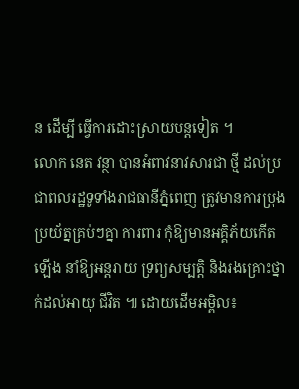ន ដើម្បី ធ្វើការដោះស្រាយបន្ដទៀត ។
លោក នេត វន្ថា បានអំពាវនាវសារជា ថ្មី ដល់ប្រជាពលរដ្ឋទូទាំងរាជធានីភ្នំពេញ ត្រូវមានការប្រុងប្រយ័ត្នគ្រប់ៗគ្នា ការពារ កុំឱ្យមានអគ្គិភ័យកើត ឡើង នាំឱ្យអន្ដរាយ ទ្រព្យសម្បត្ដិ និងរងគ្រោះថ្នាក់ដល់អាយុ ជីវិត ៕ ដោយដើមអម្ពិល៖